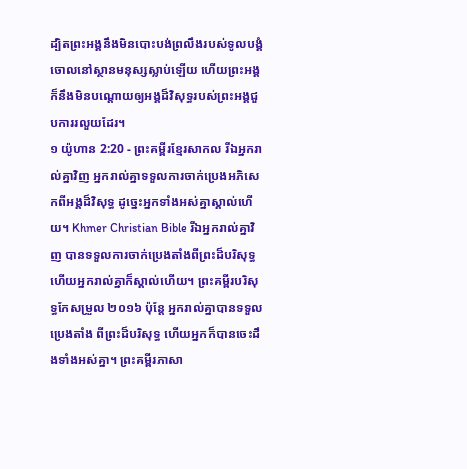ដ្បិតព្រះអង្គនឹងមិនបោះបង់ព្រលឹងរបស់ទូលបង្គំចោលនៅស្ថានមនុស្សស្លាប់ឡើយ ហើយព្រះអង្គក៏នឹងមិនបណ្ដោយឲ្យអង្គដ៏វិសុទ្ធរបស់ព្រះអង្គជួបការរលួយដែរ។
១ យ៉ូហាន 2:20 - ព្រះគម្ពីរខ្មែរសាកល រីឯអ្នករាល់គ្នាវិញ អ្នករាល់គ្នាទទួលការចាក់ប្រេងអភិសេកពីអង្គដ៏វិសុទ្ធ ដូច្នេះអ្នកទាំងអស់គ្នាស្គាល់ហើយ។ Khmer Christian Bible រីឯអ្នករាល់គ្នាវិញ បានទទួលការចាក់ប្រេងតាំងពីព្រះដ៏បរិសុទ្ធ ហើយអ្នករាល់គ្នាក៏ស្គាល់ហើយ។ ព្រះគម្ពីរបរិសុទ្ធកែសម្រួល ២០១៦ ប៉ុន្ដែ អ្នករាល់គ្នាបានទទួលប្រេងតាំង ពីព្រះដ៏បរិសុទ្ធ ហើយអ្នកក៏បានចេះដឹងទាំងអស់គ្នា។ ព្រះគម្ពីរភាសា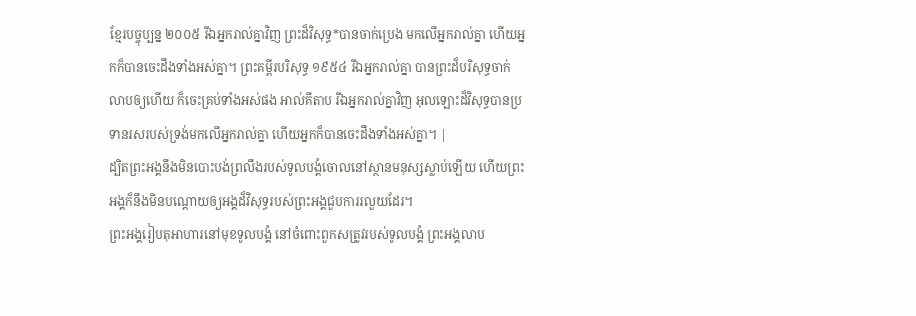ខ្មែរបច្ចុប្បន្ន ២០០៥ រីឯអ្នករាល់គ្នាវិញ ព្រះដ៏វិសុទ្ធ*បានចាក់ប្រេង មកលើអ្នករាល់គ្នា ហើយអ្នកក៏បានចេះដឹងទាំងអស់គ្នា។ ព្រះគម្ពីរបរិសុទ្ធ ១៩៥៤ រីឯអ្នករាល់គ្នា បានព្រះដ៏បរិសុទ្ធចាក់លាបឲ្យហើយ ក៏ចេះគ្រប់ទាំងអស់ផង អាល់គីតាប រីឯអ្នករាល់គ្នាវិញ អុលឡោះដ៏វិសុទ្ធបានប្រទានរសរបស់ទ្រង់មកលើអ្នករាល់គ្នា ហើយអ្នកក៏បានចេះដឹងទាំងអស់គ្នា។ |
ដ្បិតព្រះអង្គនឹងមិនបោះបង់ព្រលឹងរបស់ទូលបង្គំចោលនៅស្ថានមនុស្សស្លាប់ឡើយ ហើយព្រះអង្គក៏នឹងមិនបណ្ដោយឲ្យអង្គដ៏វិសុទ្ធរបស់ព្រះអង្គជួបការរលួយដែរ។
ព្រះអង្គរៀបតុអាហារនៅមុខទូលបង្គំ នៅចំពោះពួកសត្រូវរបស់ទូលបង្គំ ព្រះអង្គលាប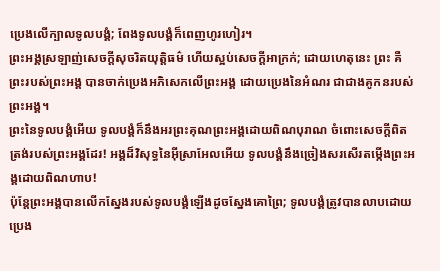ប្រេងលើក្បាលទូលបង្គំ; ពែងទូលបង្គំក៏ពេញហូរហៀរ។
ព្រះអង្គស្រឡាញ់សេចក្ដីសុចរិតយុត្តិធម៌ ហើយស្អប់សេចក្ដីអាក្រក់; ដោយហេតុនេះ ព្រះ គឺព្រះរបស់ព្រះអង្គ បានចាក់ប្រេងអភិសេកលើព្រះអង្គ ដោយប្រេងនៃអំណរ ជាជាងគូកនរបស់ព្រះអង្គ។
ព្រះនៃទូលបង្គំអើយ ទូលបង្គំក៏នឹងអរព្រះគុណព្រះអង្គដោយពិណបុរាណ ចំពោះសេចក្ដីពិតត្រង់របស់ព្រះអង្គដែរ! អង្គដ៏វិសុទ្ធនៃអ៊ីស្រាអែលអើយ ទូលបង្គំនឹងច្រៀងសរសើរតម្កើងព្រះអង្គដោយពិណហាប!
ប៉ុន្តែព្រះអង្គបានលើកស្នែងរបស់ទូលបង្គំឡើងដូចស្នែងគោព្រៃ; ទូលបង្គំត្រូវបានលាបដោយប្រេង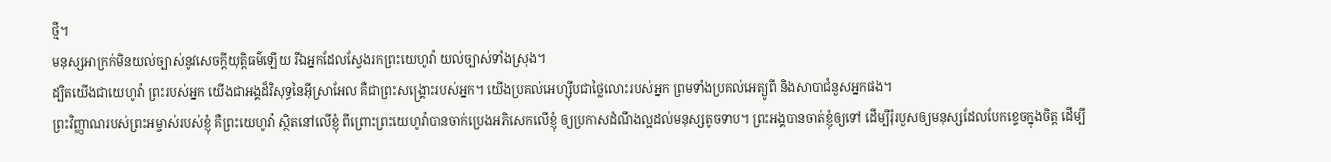ថ្មី។
មនុស្សអាក្រក់មិនយល់ច្បាស់នូវសេចក្ដីយុត្តិធម៌ឡើយ រីឯអ្នកដែលស្វែងរកព្រះយេហូវ៉ា យល់ច្បាស់ទាំងស្រុង។
ដ្បិតយើងជាយេហូវ៉ា ព្រះរបស់អ្នក យើងជាអង្គដ៏វិសុទ្ធនៃអ៊ីស្រាអែល គឺជាព្រះសង្គ្រោះរបស់អ្នក។ យើងប្រគល់អេហ្ស៊ីបជាថ្លៃលោះរបស់អ្នក ព្រមទាំងប្រគល់អេត្យូពី និងសាបាជំនួសអ្នកផង។
ព្រះវិញ្ញាណរបស់ព្រះអម្ចាស់របស់ខ្ញុំ គឺព្រះយេហូវ៉ា ស្ថិតនៅលើខ្ញុំ ពីព្រោះព្រះយេហូវ៉ាបានចាក់ប្រេងអភិសេកលើខ្ញុំ ឲ្យប្រកាសដំណឹងល្អដល់មនុស្សតូចទាប។ ព្រះអង្គបានចាត់ខ្ញុំឲ្យទៅ ដើម្បីរុំរបួសឲ្យមនុស្សដែលបែកខ្ទេចក្នុងចិត្ត ដើម្បី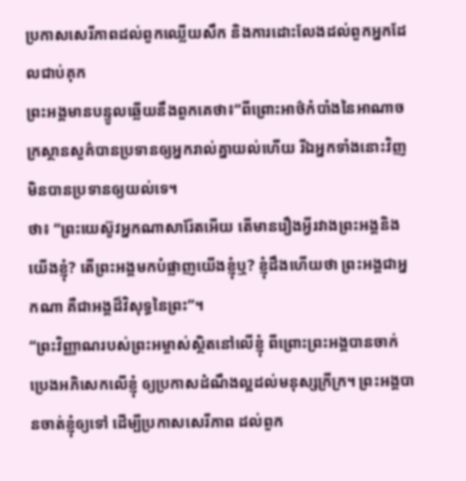ប្រកាសសេរីភាពដល់ពួកឈ្លើយសឹក និងការដោះលែងដល់ពួកអ្នកដែលជាប់គុក
ព្រះអង្គមានបន្ទូលឆ្លើយនឹងពួកគេថា៖“ពីព្រោះអាថ៌កំបាំងនៃអាណាចក្រស្ថានសួគ៌បានប្រទានឲ្យអ្នករាល់គ្នាយល់ហើយ រីឯអ្នកទាំងនោះវិញ មិនបានប្រទានឲ្យយល់ទេ។
ថា៖ “ព្រះយេស៊ូវអ្នកណាសារ៉ែតអើយ តើមានរឿងអ្វីរវាងព្រះអង្គនិងយើងខ្ញុំ? តើព្រះអង្គមកបំផ្លាញយើងខ្ញុំឬ? ខ្ញុំដឹងហើយថា ព្រះអង្គជាអ្នកណា គឺជាអង្គដ៏វិសុទ្ធនៃព្រះ”។
“ព្រះវិញ្ញាណរបស់ព្រះអម្ចាស់ស្ថិតនៅលើខ្ញុំ ពីព្រោះព្រះអង្គបានចាក់ប្រេងអភិសេកលើខ្ញុំ ឲ្យប្រកាសដំណឹងល្អដល់មនុស្សក្រីក្រ។ ព្រះអង្គបានចាត់ខ្ញុំឲ្យទៅ ដើម្បីប្រកាសសេរីភាព ដល់ពួក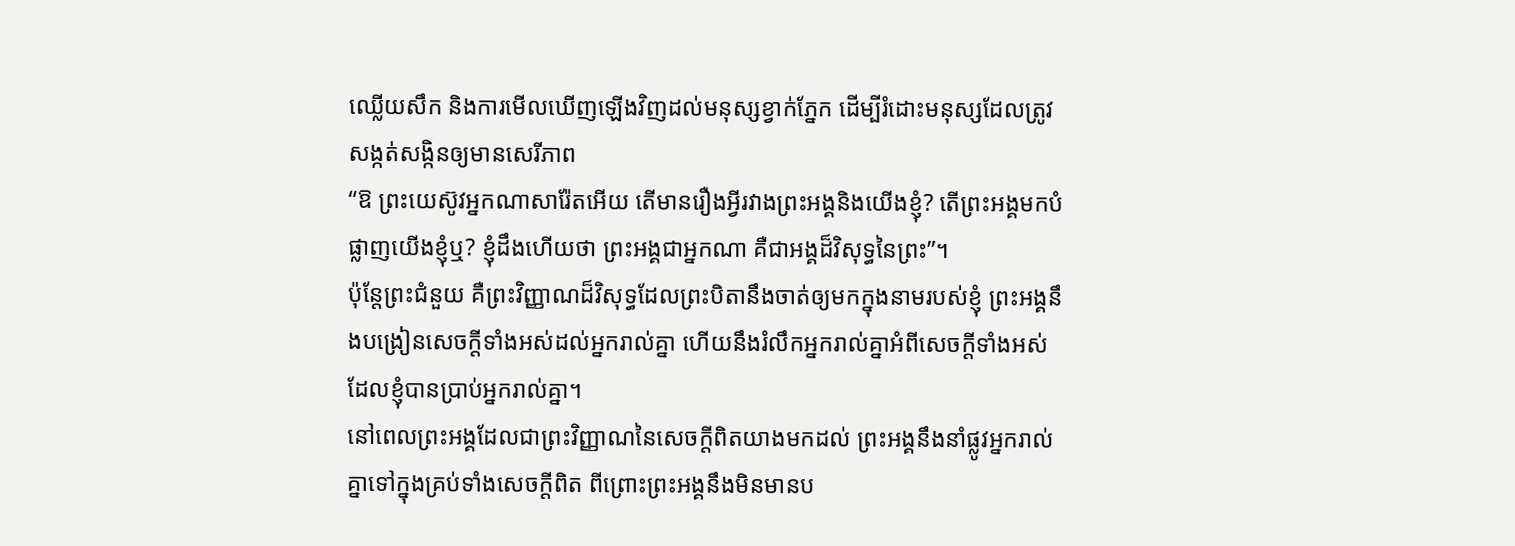ឈ្លើយសឹក និងការមើលឃើញឡើងវិញដល់មនុស្សខ្វាក់ភ្នែក ដើម្បីរំដោះមនុស្សដែលត្រូវសង្កត់សង្កិនឲ្យមានសេរីភាព
“ឱ ព្រះយេស៊ូវអ្នកណាសារ៉ែតអើយ តើមានរឿងអ្វីរវាងព្រះអង្គនិងយើងខ្ញុំ? តើព្រះអង្គមកបំផ្លាញយើងខ្ញុំឬ? ខ្ញុំដឹងហើយថា ព្រះអង្គជាអ្នកណា គឺជាអង្គដ៏វិសុទ្ធនៃព្រះ”។
ប៉ុន្តែព្រះជំនួយ គឺព្រះវិញ្ញាណដ៏វិសុទ្ធដែលព្រះបិតានឹងចាត់ឲ្យមកក្នុងនាមរបស់ខ្ញុំ ព្រះអង្គនឹងបង្រៀនសេចក្ដីទាំងអស់ដល់អ្នករាល់គ្នា ហើយនឹងរំលឹកអ្នករាល់គ្នាអំពីសេចក្ដីទាំងអស់ដែលខ្ញុំបានប្រាប់អ្នករាល់គ្នា។
នៅពេលព្រះអង្គដែលជាព្រះវិញ្ញាណនៃសេចក្ដីពិតយាងមកដល់ ព្រះអង្គនឹងនាំផ្លូវអ្នករាល់គ្នាទៅក្នុងគ្រប់ទាំងសេចក្ដីពិត ពីព្រោះព្រះអង្គនឹងមិនមានប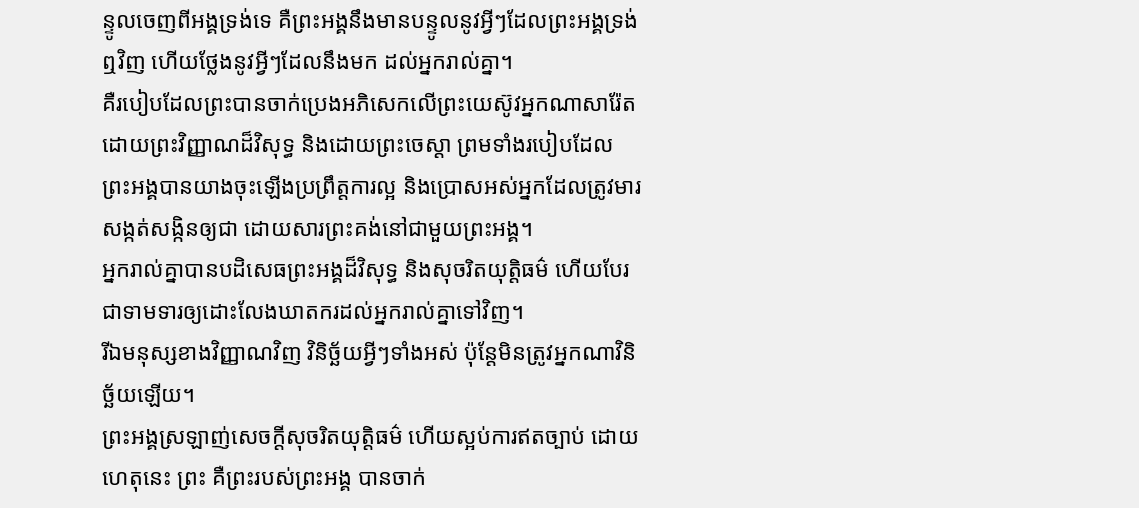ន្ទូលចេញពីអង្គទ្រង់ទេ គឺព្រះអង្គនឹងមានបន្ទូលនូវអ្វីៗដែលព្រះអង្គទ្រង់ឮវិញ ហើយថ្លែងនូវអ្វីៗដែលនឹងមក ដល់អ្នករាល់គ្នា។
គឺរបៀបដែលព្រះបានចាក់ប្រេងអភិសេកលើព្រះយេស៊ូវអ្នកណាសារ៉ែត ដោយព្រះវិញ្ញាណដ៏វិសុទ្ធ និងដោយព្រះចេស្ដា ព្រមទាំងរបៀបដែលព្រះអង្គបានយាងចុះឡើងប្រព្រឹត្តការល្អ និងប្រោសអស់អ្នកដែលត្រូវមារសង្កត់សង្កិនឲ្យជា ដោយសារព្រះគង់នៅជាមួយព្រះអង្គ។
អ្នករាល់គ្នាបានបដិសេធព្រះអង្គដ៏វិសុទ្ធ និងសុចរិតយុត្តិធម៌ ហើយបែរជាទាមទារឲ្យដោះលែងឃាតករដល់អ្នករាល់គ្នាទៅវិញ។
រីឯមនុស្សខាងវិញ្ញាណវិញ វិនិច្ឆ័យអ្វីៗទាំងអស់ ប៉ុន្តែមិនត្រូវអ្នកណាវិនិច្ឆ័យឡើយ។
ព្រះអង្គស្រឡាញ់សេចក្ដីសុចរិតយុត្តិធម៌ ហើយស្អប់ការឥតច្បាប់ ដោយហេតុនេះ ព្រះ គឺព្រះរបស់ព្រះអង្គ បានចាក់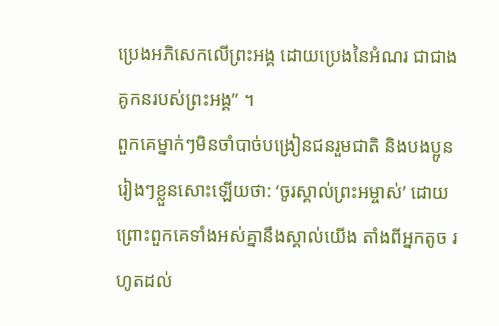ប្រេងអភិសេកលើព្រះអង្គ ដោយប្រេងនៃអំណរ ជាជាងគូកនរបស់ព្រះអង្គ” ។
ពួកគេម្នាក់ៗមិនចាំបាច់បង្រៀនជនរួមជាតិ និងបងប្អូនរៀងៗខ្លួនសោះឡើយថា: ‘ចូរស្គាល់ព្រះអម្ចាស់’ ដោយព្រោះពួកគេទាំងអស់គ្នានឹងស្គាល់យើង តាំងពីអ្នកតូច រហូតដល់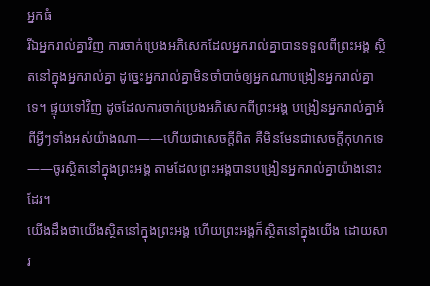អ្នកធំ
រីឯអ្នករាល់គ្នាវិញ ការចាក់ប្រេងអភិសេកដែលអ្នករាល់គ្នាបានទទួលពីព្រះអង្គ ស្ថិតនៅក្នុងអ្នករាល់គ្នា ដូច្នេះអ្នករាល់គ្នាមិនចាំបាច់ឲ្យអ្នកណាបង្រៀនអ្នករាល់គ្នាទេ។ ផ្ទុយទៅវិញ ដូចដែលការចាក់ប្រេងអភិសេកពីព្រះអង្គ បង្រៀនអ្នករាល់គ្នាអំពីអ្វីៗទាំងអស់យ៉ាងណា——ហើយជាសេចក្ដីពិត គឺមិនមែនជាសេចក្ដីកុហកទេ——ចូរស្ថិតនៅក្នុងព្រះអង្គ តាមដែលព្រះអង្គបានបង្រៀនអ្នករាល់គ្នាយ៉ាងនោះដែរ។
យើងដឹងថាយើងស្ថិតនៅក្នុងព្រះអង្គ ហើយព្រះអង្គក៏ស្ថិតនៅក្នុងយើង ដោយសារ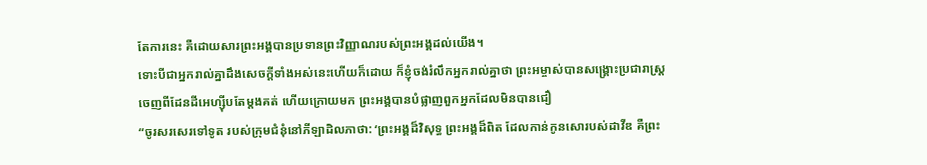តែការនេះ គឺដោយសារព្រះអង្គបានប្រទានព្រះវិញ្ញាណរបស់ព្រះអង្គដល់យើង។
ទោះបីជាអ្នករាល់គ្នាដឹងសេចក្ដីទាំងអស់នេះហើយក៏ដោយ ក៏ខ្ញុំចង់រំលឹកអ្នករាល់គ្នាថា ព្រះអម្ចាស់បានសង្គ្រោះប្រជារាស្ត្រចេញពីដែនដីអេហ្ស៊ីបតែម្ដងគត់ ហើយក្រោយមក ព្រះអង្គបានបំផ្លាញពួកអ្នកដែលមិនបានជឿ
“ចូរសរសេរទៅទូត របស់ក្រុមជំនុំនៅភីឡាដិលភាថា: ‘ព្រះអង្គដ៏វិសុទ្ធ ព្រះអង្គដ៏ពិត ដែលកាន់កូនសោរបស់ដាវីឌ គឺព្រះ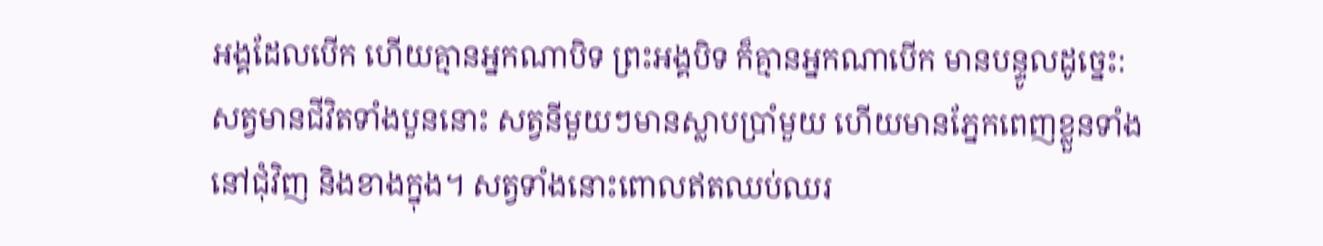អង្គដែលបើក ហើយគ្មានអ្នកណាបិទ ព្រះអង្គបិទ ក៏គ្មានអ្នកណាបើក មានបន្ទូលដូច្នេះ:
សត្វមានជីវិតទាំងបួននោះ សត្វនីមួយៗមានស្លាបប្រាំមួយ ហើយមានភ្នែកពេញខ្លួនទាំងនៅជុំវិញ និងខាងក្នុង។ សត្វទាំងនោះពោលឥតឈប់ឈរ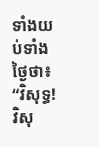ទាំងយប់ទាំងថ្ងៃថា៖ “វិសុទ្ធ! វិសុ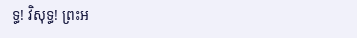ទ្ធ! វិសុទ្ធ! ព្រះអ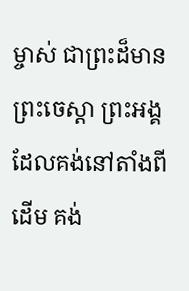ម្ចាស់ ជាព្រះដ៏មានព្រះចេស្ដា ព្រះអង្គដែលគង់នៅតាំងពីដើម គង់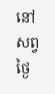នៅសព្វថ្ងៃ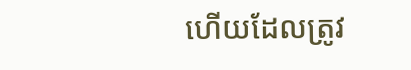ហើយដែលត្រូវ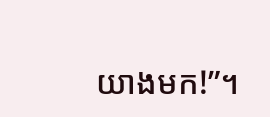យាងមក!”។